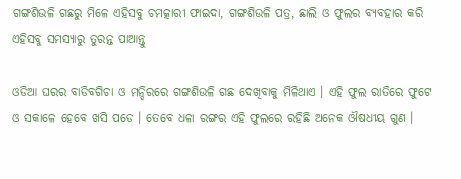ଗଙ୍ଗଶିଉଳି ଗଛରୁ ମିଳେ ଏହିସବୁ ଚମତ୍କାରୀ ଫାଇଦା, ଗଙ୍ଗଶିଉଳି ପତ୍ର, ଛାଲି ଓ ଫୁଲର ବ୍ୟବହାର କରି ଏହିସବୁ ସମସ୍ଯାରୁ ତୁରନ୍ତ ପାଆନ୍ତୁ

ଓଡିଆ ଘରର ବାଡିବଗିଚା ଓ ମନ୍ଦିରରେ ଗଙ୍ଗଶିଉଳି ଗଛ ଦେଖିବାକୁ ମିଳିଥାଏ । ଏହି ଫୁଲ ରାତିରେ ଫୁଟେ ଓ ସକାଳେ ହେବେ ଖସି ପଡେ । ତେବେ ଧଳା ରଙ୍ଗର ଏହି ଫୁଲରେ ରହିଛି ଅନେକ ଔଷଧୀୟ ଗୁଣ ।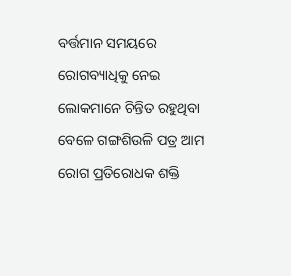ବର୍ତ୍ତମାନ ସମୟରେ ରୋଗବ୍ୟାଧିକୁ ନେଇ ଲୋକମାନେ ଚିନ୍ତିତ ରହୁଥିବା ବେଳେ ଗଙ୍ଗଶିଉଳି ପତ୍ର ଆମ ରୋଗ ପ୍ରତିରୋଧକ ଶକ୍ତି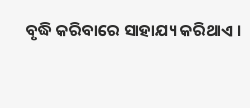ବୃଦ୍ଧି କରିବାରେ ସାହାଯ୍ୟ କରିଥାଏ ।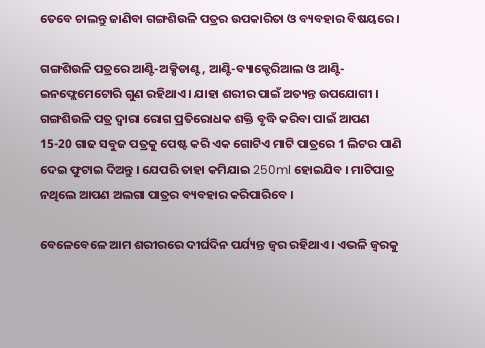ତେବେ ଚାଲନ୍ତୁ ଜାଣିବା ଗଙ୍ଗଶିଉଳି ପତ୍ରର ଉପକାରିତା ଓ ବ୍ୟବହାର ବିଷୟରେ ।

ଗଙ୍ଗଶିଉଳି ପତ୍ରରେ ଆଣ୍ଟି-ଅକ୍ସିଡାଣ୍ଟ, ଆଣ୍ଟି-ବ୍ୟାକ୍ଟେରିଆଲ ଓ ଆଣ୍ଟି-ଇନଫ୍ଲେମେଟୋରି ଗୁଣ ରହିଥାଏ । ଯାହା ଶରୀର ପାଇଁ ଅତ୍ୟନ୍ତ ଉପଯୋଗୀ । ଗଙ୍ଗଶିଉଳି ପତ୍ର ଦ୍ଵାରା ରୋଗ ପ୍ରତିରୋଧକ ଶକ୍ତି ବୃଦ୍ଧି କରିବା ପାଇଁ ଆପଣ 15-20 ଗାଢ ସବୁଜ ପତ୍ରକୁ ପେଷ୍ଟ କରି ଏକ ଗୋଟିଏ ମାଟି ପାତ୍ରରେ 1 ଲିଟର ପାଣି ଦେଇ ଫୁଟାଇ ଦିଅନ୍ତୁ । ଯେପରି ତାହା କମିଯାଇ 250ml ହୋଇଯିବ । ମାଟିପାତ୍ର ନଥିଲେ ଆପଣ ଅଲଗା ପାତ୍ରର ବ୍ୟବହାର କରିପାରିବେ ।

ବେଳେବେଳେ ଆମ ଶରୀରରେ ଦୀର୍ଘଦିନ ପର୍ଯ୍ୟନ୍ତ ଜ୍ଵର ରହିଥାଏ । ଏଭଳି ଜ୍ଵରକୁ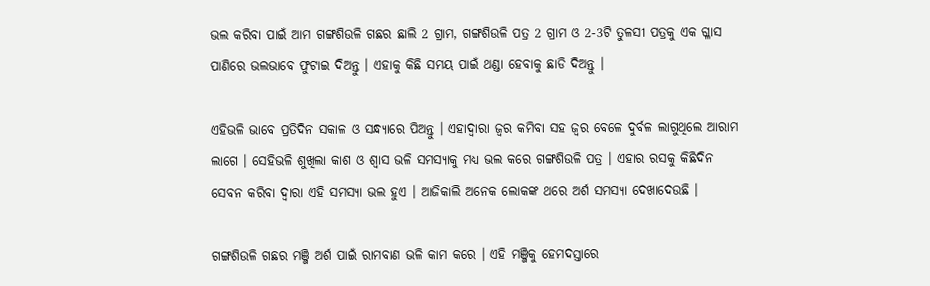ଭଲ କରିବା ପାଇଁ ଆମ ଗଙ୍ଗଶିଉଳି ଗଛର ଛାଲି 2 ଗ୍ରାମ, ଗଙ୍ଗଶିଉଳି ପତ୍ର 2 ଗ୍ରାମ ଓ 2-3ଟି ତୁଳସୀ ପତ୍ରକୁ ଏକ ଗ୍ଳାସ ପାଣିରେ ଭଲଭାବେ ଫୁଟାଇ ଦିଅନ୍ତୁ । ଏହାକୁ କିଛି ସମୟ ପାଇଁ ଥଣ୍ଡା ହେବାକୁ ଛାଡି ଦିଅନ୍ତୁ ।

ଏହିଭଳି ଭାବେ ପ୍ରତିଦିନ ସକାଳ ଓ ସନ୍ଧ୍ୟାରେ ପିଅନ୍ତୁ । ଏହାଦ୍ବାରା ଜ୍ଵର କମିବା ସହ ଜ୍ଵର ବେଳେ ଦୁର୍ବଳ ଲାଗୁଥିଲେ ଆରାମ ଲାଗେ । ସେହିଭଳି ଶୁଖିଲା କାଶ ଓ ଶ୍ଵାସ ଭଳି ସମସ୍ଯାକୁ ମଧ୍ୟ ଭଲ କରେ ଗଙ୍ଗଶିଉଳି ପତ୍ର । ଏହାର ରସକୁ କିଛିଦିନ ସେବନ କରିବା ଦ୍ଵାରା ଏହି ସମସ୍ଯା ଭଲ ହୁଏ । ଆଜିକାଲି ଅନେକ ଲୋକଙ୍କ ଥରେ ଅର୍ଶ ସମସ୍ଯା ଦେଖାଦେଉଛି ।

ଗଙ୍ଗଶିଉଳି ଗଛର ମଞ୍ଜି ଅର୍ଶ ପାଇଁ ରାମବାଣ ଭଳି କାମ କରେ । ଏହି ମଞ୍ଜିକୁ ହେମଦସ୍ତାରେ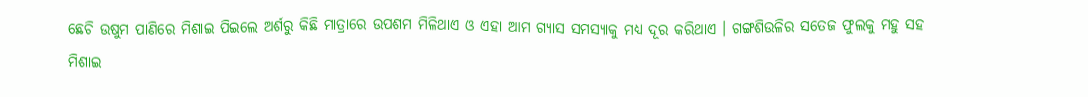ଛେଚି ଉଷୁମ ପାଣିରେ ମିଶାଇ ପିଇଲେ ଅର୍ଶରୁ କିଛି ମାତ୍ରାରେ ଉପଶମ ମିଳିଥାଏ ଓ ଏହା ଆମ ଗ୍ଯାସ ସମସ୍ଯାକୁ ମଧ୍ୟ ଦୂର କରିଥାଏ । ଗଙ୍ଗଶିଉଳିର ସତେଜ ଫୁଲକୁ ମହୁ ସହ ମିଶାଇ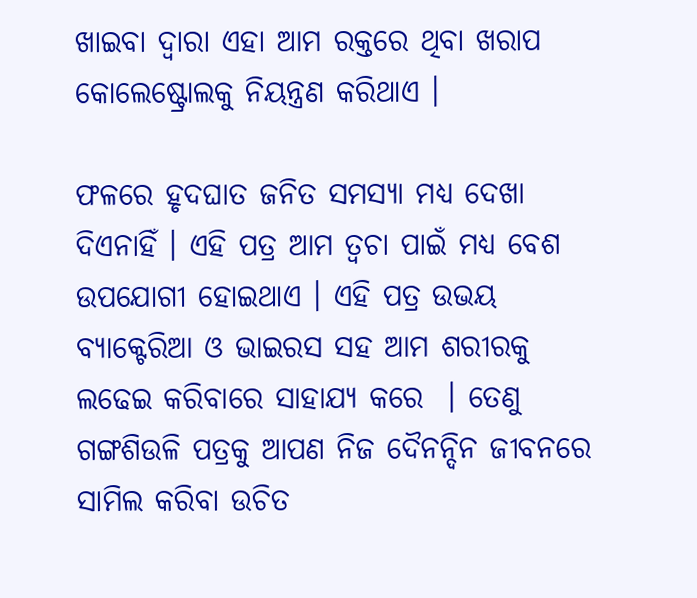ଖାଇବା ଦ୍ଵାରା ଏହା ଆମ ରକ୍ତରେ ଥିବା ଖରାପ କୋଲେଷ୍ଟ୍ରୋଲକୁ ନିୟନ୍ତ୍ରଣ କରିଥାଏ ।

ଫଳରେ ହୃଦଘାତ ଜନିତ ସମସ୍ଯା ମଧ୍ୟ ଦେଖା ଦିଏନାହିଁ । ଏହି ପତ୍ର ଆମ ତ୍ଵଚା ପାଇଁ ମଧ୍ୟ ବେଶ ଉପଯୋଗୀ ହୋଇଥାଏ । ଏହି ପତ୍ର ଉଭୟ ବ୍ୟାକ୍ଟେରିଆ ଓ ଭାଇରସ ସହ ଆମ ଶରୀରକୁ ଲଢେଇ କରିବାରେ ସାହାଯ୍ୟ କରେ  । ତେଣୁ ଗଙ୍ଗଶିଉଳି ପତ୍ରକୁ ଆପଣ ନିଜ ଦୈନନ୍ଦିନ ଜୀବନରେ ସାମିଲ କରିବା ଉଚିତ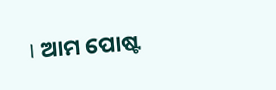। ଆମ ପୋଷ୍ଟ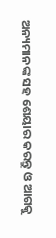ଅନ୍ୟମାନଙ୍କ ସହ ଶେୟାର କରନ୍ତୁ ଓ ଆଗକୁ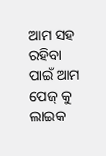ଆମ ସହ ରହିବା ପାଇଁ ଆମ ପେଜ୍ କୁ ଲାଇକ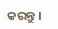କରନ୍ତୁ ।